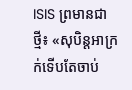ISIS ព្រមានជាថ្មី៖ «សុបិន្ដអាក្រក់ទើបតែចាប់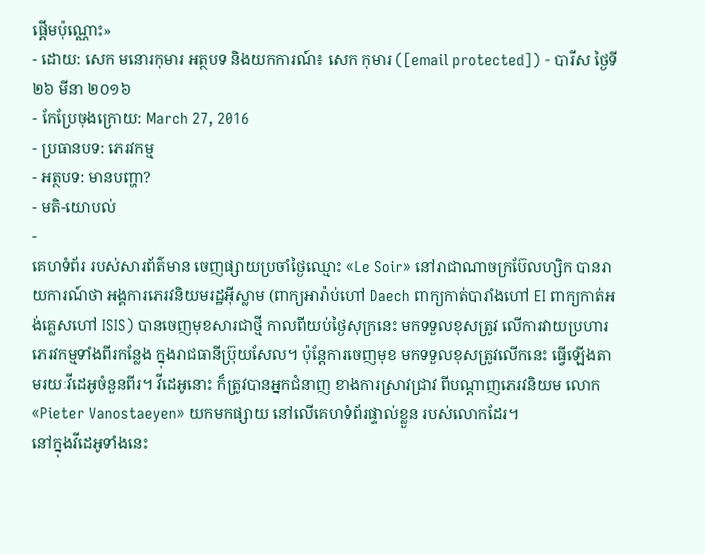ផ្ដើមប៉ុណ្ណោះ»
- ដោយ: សេក មនោរកុមារ អត្ថបទ និងយកការណ៍៖ សេក កុមារ ([email protected]) - បារីស ថ្ងៃទី២៦ មីនា ២០១៦
- កែប្រែចុងក្រោយ: March 27, 2016
- ប្រធានបទ: ភេរវកម្ម
- អត្ថបទ: មានបញ្ហា?
- មតិ-យោបល់
-
គេហទំព័រ របស់សារព័ត៌មាន ចេញផ្សាយប្រចាំថ្ងៃឈ្មោះ «Le Soir» នៅរាជាណាចក្រប៊ែលហ្សិក បានរាយការណ៍ថា អង្គការភេរវនិយមរដ្ឋអ៊ីស្លាម (ពាក្យអារ៉ាប់ហៅ Daech ពាក្យកាត់បារាំងហៅ EI ពាក្យកាត់អង់គ្លេសហៅ ISIS) បានចេញមុខសារជាថ្មី កាលពីយប់ថ្ងៃសុក្រនេះ មកទទួលខុសត្រូវ លើការវាយប្រហារភេរវកម្មទាំងពីរកន្លែង ក្នុងរាជធានីប្រ៊ុយសែល។ ប៉ុន្តែការចេញមុខ មកទទួលខុសត្រូវលើកនេះ ធ្វើឡើងតាមរយៈវីដេអូចំនួនពីរ។ វីដេអូនោះ ក៏ត្រូវបានអ្នកជំនាញ ខាងការស្រាវជ្រាវ ពីបណ្ដាញភេរវនិយម លោក «Pieter Vanostaeyen» យកមកផ្សាយ នៅលើគេហទំព័រផ្ទាល់ខ្លួន របស់លោកដែរ។
នៅក្នុងវីដេអូទាំងនេះ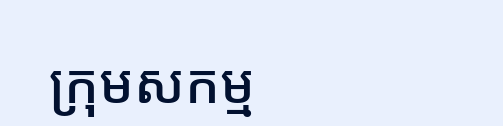ក្រុមសកម្ម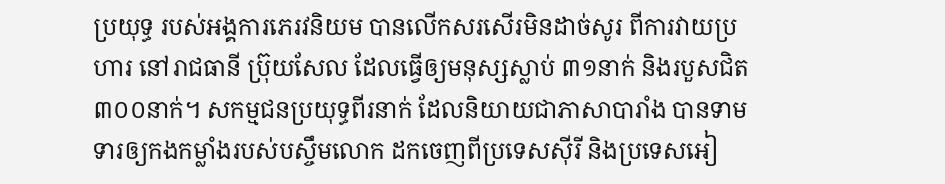ប្រយុទ្ធ របស់អង្គការភេរវនិយម បានលើកសរសើរមិនដាច់សូរ ពីការវាយប្រហារ នៅរាជធានី ប្រ៊ុយសែល ដែលធ្វើឲ្យមនុស្សស្លាប់ ៣១នាក់ និងរបួសជិត៣០០នាក់។ សកម្មជនប្រយុទ្ធពីរនាក់ ដែលនិយាយជាភាសាបារាំង បានទាមទារឲ្យកងកម្លាំងរបស់បស្ចឹមលោក ដកចេញពីប្រទេសស៊ីរី និងប្រទេសអៀ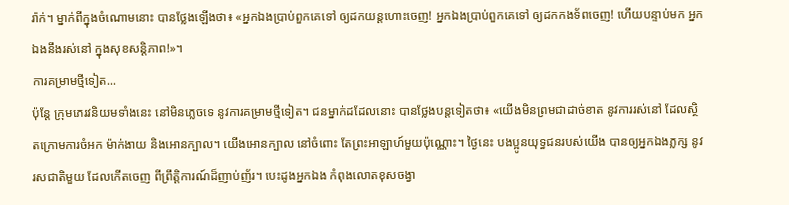រ៉ាក់។ ម្នាក់ពីក្នុងចំណោមនោះ បានថ្លែងឡើងថា៖ «អ្នកឯងប្រាប់ពួកគេទៅ ឲ្យដកយន្ដហោះចេញ! អ្នកឯងប្រាប់ពួកគេទៅ ឲ្យដកកងទ័ពចេញ! ហើយបន្ទាប់មក អ្នកឯងនឹងរស់នៅ ក្នុងសុខសន្តិភាព!»។
ការគម្រាមថ្មីទៀត...
ប៉ុន្តែ ក្រុមភេរវនិយមទាំងនេះ នៅមិនភ្លេចទេ នូវការគម្រាមថ្មីទៀត។ ជនម្នាក់ដដែលនោះ បានថ្លែងបន្តទៀតថា៖ «យើងមិនព្រមជាដាច់ខាត នូវការរស់នៅ ដែលស្ថិតក្រោមការចំអក ម៉ាក់ងាយ និងអោនក្បាល។ យើងអោនក្បាល នៅចំពោះ តែព្រះអាឡាហ៍មួយប៉ុណ្ណោះ។ ថ្ងៃនេះ បងប្អូនយុទ្ធជនរបស់យើង បានឲ្យអ្នកឯងភ្លក្ស នូវរសជាតិមួយ ដែលកើតចេញ ពីព្រឹត្តិការណ៍ដ៏ញាប់ញ័រ។ បេះដូងអ្នកឯង កំពុងលោតខុសចង្វា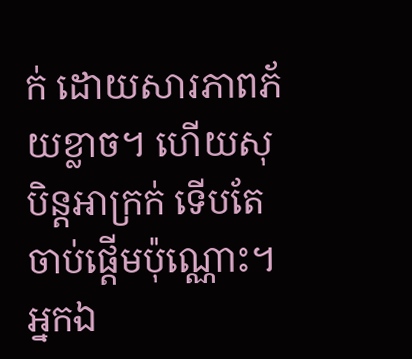ក់ ដោយសារភាពភ័យខ្លាច។ ហើយសុបិន្តអាក្រក់ ទើបតែចាប់ផ្ដើមប៉ុណ្ណោះ។ អ្នកឯ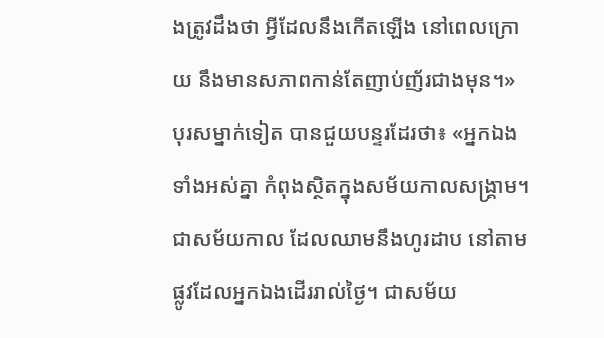ងត្រូវដឹងថា អ្វីដែលនឹងកើតឡើង នៅពេលក្រោយ នឹងមានសភាពកាន់តែញាប់ញ័រជាងមុន។»
បុរសម្នាក់ទៀត បានជួយបន្ទរដែរថា៖ «អ្នកឯងទាំងអស់គ្នា កំពុងស្ថិតក្នុងសម័យកាលសង្គ្រាម។ ជាសម័យកាល ដែលឈាមនឹងហូរដាប នៅតាមផ្លូវដែលអ្នកឯងដើររាល់ថ្ងៃ។ ជាសម័យ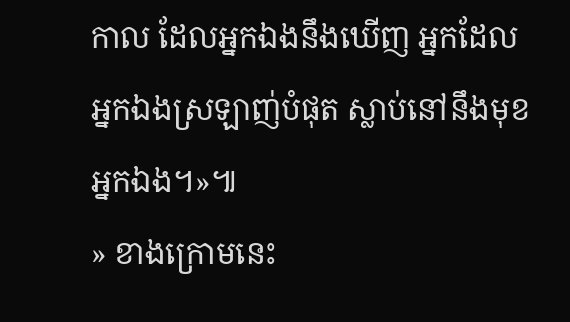កាល ដែលអ្នកឯងនឹងឃើញ អ្នកដែលអ្នកឯងស្រឡាញ់បំផុត ស្លាប់នៅនឹងមុខអ្នកឯង។»៕
» ខាងក្រោមនេះ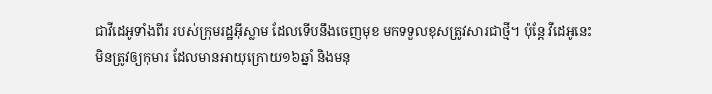ជាវីដេអូទាំងពីរ របស់ក្រុមរដ្ឋអ៊ីស្លាម ដែលទើបនឹងចេញមុខ មកទទួលខុសត្រូវសារជាថ្មី។ ប៉ុន្តែ វីដេអូនេះ មិនត្រូវឲ្យកុមារ ដែលមានអាយុក្រោយ១៦ឆ្នាំ និងមនុ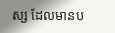ស្ស ដែលមានប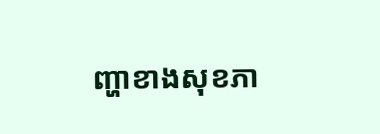ញ្ហាខាងសុខភា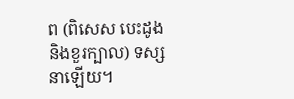ព (ពិសេស បេះដូង និងខួរក្បាល) ទស្សនាឡើយ។